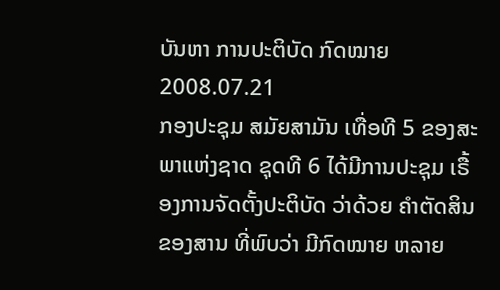ບັນຫາ ການປະຕິບັດ ກົດໝາຍ
2008.07.21
ກອງປະຊຸມ ສມັຍສາມັນ ເທື່ອທີ 5 ຂອງສະພາແຫ່ງຊາດ ຊຸດທີ 6 ໄດ້ມີການປະຊຸມ ເຣື້ອງການຈັດຕັ້ງປະຕິບັດ ວ່າດ້ວຍ ຄໍາຕັດສິນ ຂອງສານ ທີ່ພົບວ່າ ມີກົດໝາຍ ຫລາຍ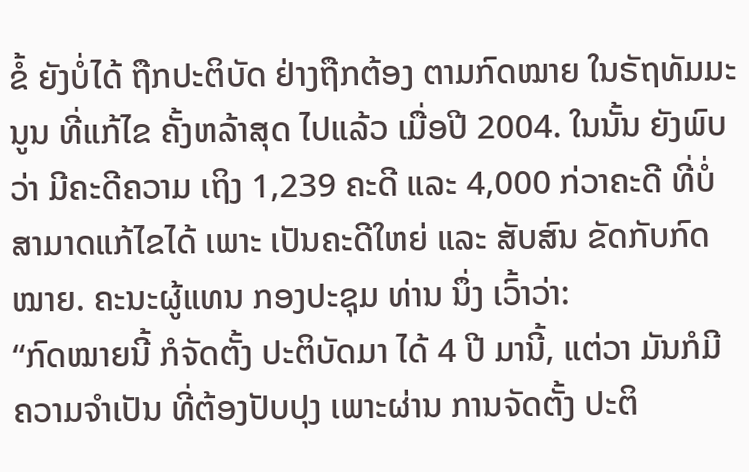ຂໍ້ ຍັງບໍ່ໄດ້ ຖືກປະຕິບັດ ຢ່າງຖືກຕ້ອງ ຕາມກົດໝາຍ ໃນຣັຖທັມມະນູນ ທີ່ແກ້ໄຂ ຄັ້ງຫລ້າສຸດ ໄປແລ້ວ ເມື່ອປີ 2004. ໃນນັ້ນ ຍັງພົບວ່າ ມີຄະດີຄວາມ ເຖິງ 1,239 ຄະດີ ແລະ 4,000 ກ່ວາຄະດີ ທີ່ບໍ່ສາມາດແກ້ໄຂໄດ້ ເພາະ ເປັນຄະດີໃຫຍ່ ແລະ ສັບສົນ ຂັດກັບກົດໝາຍ. ຄະນະຜູ້ແທນ ກອງປະຊຸມ ທ່ານ ນຶ່ງ ເວົ້າວ່າ:
“ກົດໝາຍນີ້ ກໍຈັດຕັ້ງ ປະຕິບັດມາ ໄດ້ 4 ປີ ມານີ້, ແຕ່ວາ ມັນກໍມີ ຄວາມຈໍາເປັນ ທີ່ຕ້ອງປັບປຸງ ເພາະຜ່ານ ການຈັດຕັ້ງ ປະຕິ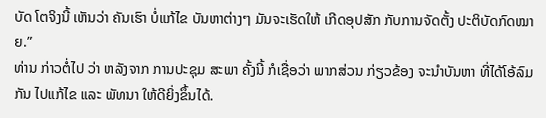ບັດ ໂຕຈິງນີ້ ເຫັນວ່າ ຄັນເຮົາ ບໍ່ແກ້ໄຂ ບັນຫາຕ່າງໆ ມັນຈະເຮັດໃຫ້ ເກີດອຸປສັກ ກັບການຈັດຕັ້ງ ປະຕິບັດກົດໝາຍ.”
ທ່ານ ກ່າວຕໍ່ໄປ ວ່າ ຫລັງຈາກ ການປະຊຸມ ສະພາ ຄັ້ງນີ້ ກໍເຊື່ອວ່າ ພາກສ່ວນ ກ່ຽວຂ້ອງ ຈະນໍາບັນຫາ ທີ່ໄດ້ໂອ້ລົມກັນ ໄປແກ້ໄຂ ແລະ ພັທນາ ໃຫ້ດີຍິ່ງຂຶ້ນໄດ້.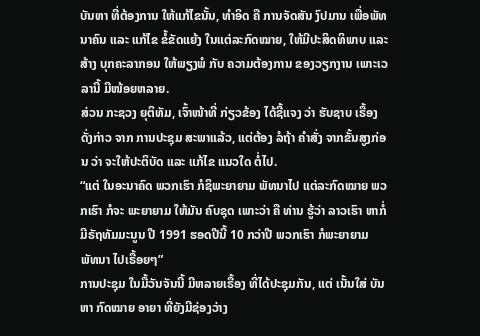ບັນຫາ ທີ່ຕ້ອງການ ໃຫ້ແກ້ໄຂນັ້ນ, ທໍາອິດ ຄື ການຈັດສັນ ງົປມານ ເພື່ອພັທນາຄົນ ແລະ ແກ້ໄຂ ຂໍ້ຂັດແຍ້ງ ໃນແຕ່ລະກົດໝາຍ, ໃຫ້ມີປະສິດທິພາບ ແລະ ສ້າງ ບຸກຄະລາກອນ ໃຫ້ພຽງພໍ ກັບ ຄວາມຕ້ອງການ ຂອງວຽກງານ ເພາະເວລານີ້ ມີໜ້ອຍຫລາຍ.
ສ່ວນ ກະຊວງ ຍຸຕິທັມ, ເຈົ້າໜ້າທີ່ ກ່ຽວຂ້ອງ ໄດ້ຊີ້ແຈງ ວ່າ ຮັບຊາບ ເຣື້ອງດັ່ງກ່າວ ຈາກ ການປະຊຸມ ສະພາແລ້ວ, ແຕ່ຕ້ອງ ລໍຖ້າ ຄໍາສັ່ງ ຈາກຂັ້ນສູງກ່ອນ ວ່າ ຈະໃຫ້ປະຕິບັດ ແລະ ແກ້ໄຂ ແນວໃດ ຕໍ່ໄປ.
“ແຕ່ ໃນອະນາຄົດ ພວກເຮົາ ກໍຊິພະຍາຍາມ ພັທນາໄປ ແຕ່ລະກົດໝາຍ ພວກເຮົາ ກໍຈະ ພະຍາຍາມ ໃຫ້ມັນ ຄົບຊຸດ ເພາະວ່າ ຄື ທ່ານ ຮູ້ວ່າ ລາວເຮົາ ຫາກໍ່ມີຣັຖທັມມະນູນ ປີ 1991 ຮອດປີນີ້ 10 ກວ່າປີ ພວກເຮົາ ກໍພະຍາຍາມ ພັທນາ ໄປເຣື້ອຍໆ”
ການປະຊຸມ ໃນມື້ວັນຈັນນີ້ ມີຫລາຍເຣື້ອງ ທີ່ໄດ້ປະຊຸມກັນ, ແຕ່ ເນັ້ນໃສ່ ບັນຫາ ກົດໝາຍ ອາຍາ ທີ່ຍັງມີຊ່ອງວ່າງ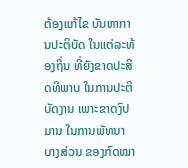ຕ້ອງແກ້ໄຂ ບັນຫາການປະຕິບັດ ໃນແຕ່ລະທ້ອງຖິ່ນ ທີ່ຍັງຂາດປະສິດທິພາບ ໃນການປະຕິບັດງານ ເພາະຂາດງົປມານ ໃນການພັທນາ ບາງສ່ວນ ຂອງກົດໝາ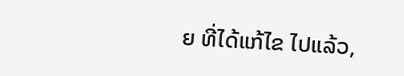ຍ ທີ່ໄດ້ແກ້ໄຂ ໄປແລ້ວ,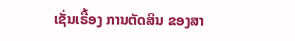ເຊັ່ນເຣື້ອງ ການຕັດສິນ ຂອງສາ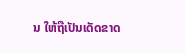ນ ໃຫ້ຖືເປັນເດັດຂາດ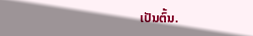ເປັນຕົ້ນ.